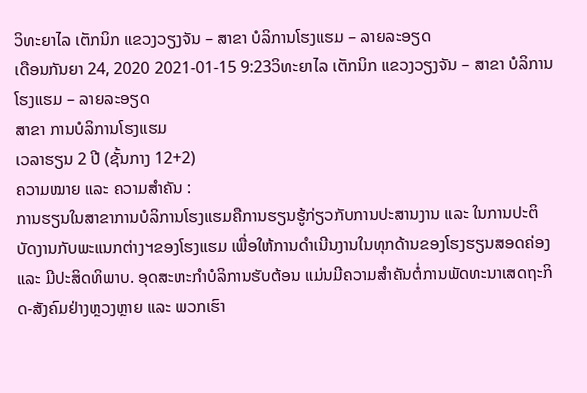ວິທະຍາໄລ ເຕັກນິກ ແຂວງວຽງຈັນ – ສາຂາ ບໍລິການໂຮງແຮມ – ລາຍລະອຽດ
ເດືອນກັນຍາ 24, 2020 2021-01-15 9:23ວິທະຍາໄລ ເຕັກນິກ ແຂວງວຽງຈັນ – ສາຂາ ບໍລິການໂຮງແຮມ – ລາຍລະອຽດ
ສາຂາ ການບໍລິການໂຮງແຮມ
ເວລາຮຽນ 2 ປີ (ຊັ້ນກາງ 12+2)
ຄວາມໝາຍ ແລະ ຄວາມສຳຄັນ :
ການຮຽນໃນສາຂາການບໍລິການໂຮງແຮມຄືການຮຽນຮູ້ກ່ຽວກັບການປະສານງານ ແລະ ໃນການປະຕິບັດງານກັບພະແນກຕ່າງຯຂອງໂຮງແຮມ ເພື່ອໃຫ້ການດຳເນີນງານໃນທຸກດ້ານຂອງໂຮງຮຽນສອດຄ່ອງ ແລະ ມີປະສິດທິພາບ. ອຸດສະຫະກຳບໍລິການຮັບຕ້ອນ ແມ່ນມີຄວາມສຳຄັນຕໍ່ການພັດທະນາເສດຖະກິດ-ສັງຄົມຢ່າງຫຼວງຫຼາຍ ແລະ ພວກເຮົາ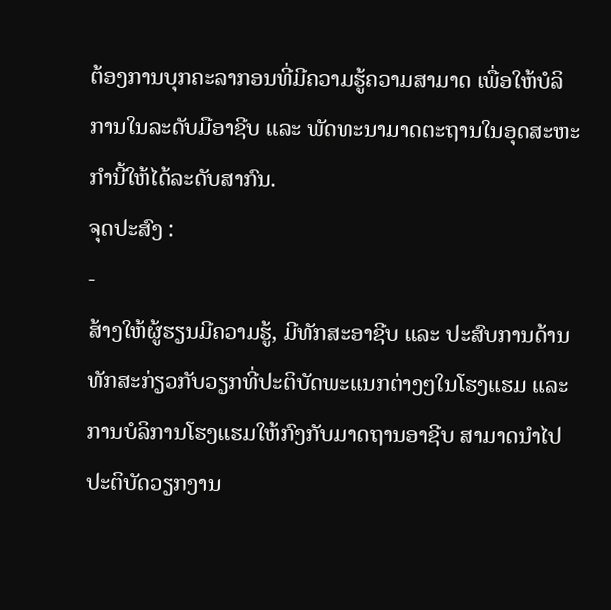ຕ້ອງການບຸກຄະລາກອນທີ່ມີຄວາມຮູ້ຄວາມສາມາດ ເພື່ອໃຫ້ບໍລິການໃນລະດັບມືອາຊີບ ແລະ ພັດທະນາມາດຕະຖານໃນອຸດສະຫະກຳນີ້ໃຫ້ໄດ້ລະດັບສາກົນ.
ຈຸດປະສົງ :
-
ສ້າງໃຫ້ຜູ້ຮຽນມີຄວາມຮູ້, ມີທັກສະອາຊີບ ແລະ ປະສົບການດ້ານທັກສະກ່ຽວກັບວຽກທີ່ປະຕິບັດພະແນກຕ່າງໆໃນໂຮງແຮມ ແລະ ການບໍລິການໂຮງແຮມໃຫ້ກົງກັບມາດຖານອາຊີບ ສາມາດນໍາໄປປະຕິບັດວຽກງານ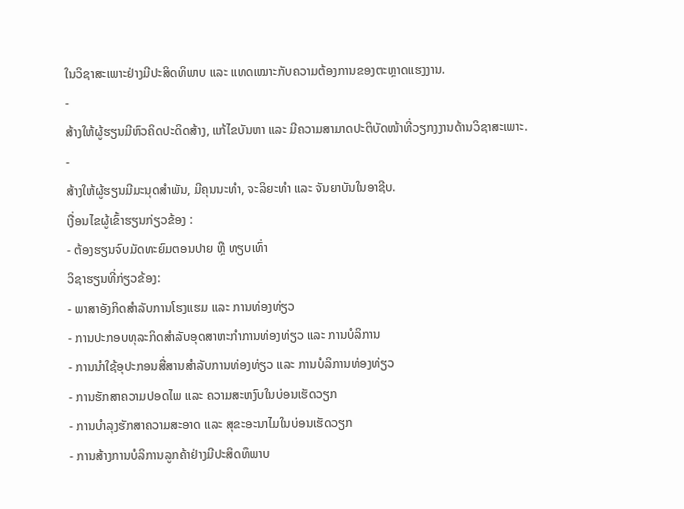ໃນວິຊາສະເພາະຢ່າງມີປະສິດທິພາບ ແລະ ແທດເໝາະກັບຄວາມຕ້ອງການຂອງຕະຫຼາດແຮງງານ.
-
ສ້າງໃຫ້ຜູ້ຮຽນມີຫົວຄິດປະດິດສ້າງ, ແກ້ໄຂບັນຫາ ແລະ ມີຄວາມສາມາດປະຕິບັດໜ້າທີ່ວຽກງງານດ້ານວິຊາສະເພາະ.
-
ສ້າງໃຫ້ຜູ້ຮຽນມີມະນຸດສຳພັນ, ມີຄຸນນະທໍາ, ຈະລິຍະທຳ ແລະ ຈັນຍາບັນໃນອາຊີບ.
ເງື່ອນໄຂຜູ້ເຂົ້າຮຽນກ່ຽວຂ້ອງ :
- ຕ້ອງຮຽນຈົບມັດທະຍົມຕອນປາຍ ຫຼື ທຽບເທົ່າ
ວິຊາຮຽນທີ່ກ່ຽວຂ້ອງ:
- ພາສາອັງກິດສຳລັບການໂຮງແຮມ ແລະ ການທ່ອງທ່ຽວ
- ການປະກອບທຸລະກິດສຳລັບອຸດສາຫະກຳການທ່ອງທ່ຽວ ແລະ ການບໍລິການ
- ການນຳໃຊ້ອຸປະກອນສື່ສານສຳລັບການທ່ອງທ່ຽວ ແລະ ການບໍລິການທ່ອງທ່ຽວ
- ການຮັກສາຄວາມປອດໄພ ແລະ ຄວາມສະຫງົບໃນບ່ອນເຮັດວຽກ
- ການບຳລຸງຮັກສາຄວາມສະອາດ ແລະ ສຸຂະອະນາໄມໃນບ່ອນເຮັດວຽກ
- ການສ້າງການບໍລິການລູກຄ້າຢ່າງມີປະສິດທຶພາບ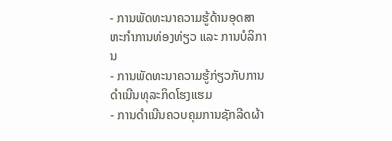- ການພັດທະນາຄວາມຮູ້ດ້ານອຸດສາຫະກຳການທ່ອງທ່ຽວ ແລະ ການບໍລິການ
- ການພັດທະນາຄວາມຮູ້ກ່ຽວກັບການດຳເນີນທຸລະກິດໂຮງແຮມ
- ການດຳເນີນຄວບຄຸມການຊັກລີດຜ້າ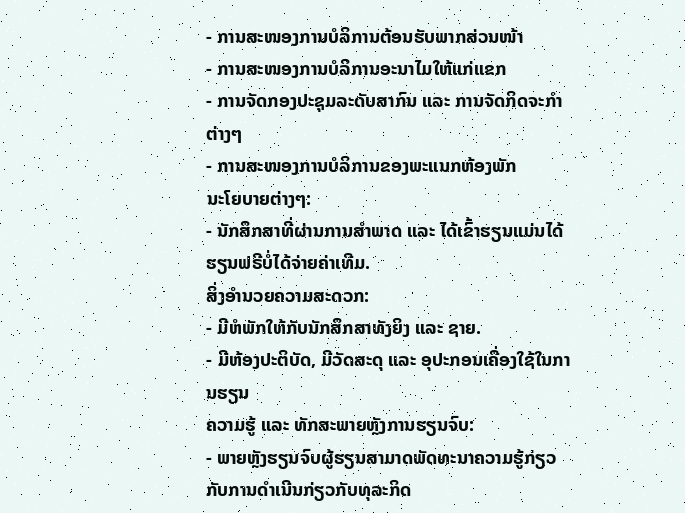- ການສະໜອງການບໍລິການຕ້ອນຮັບພາກສ່ວນໜ້າ
- ການສະໜອງການບໍລິການອະນາໄມໃຫ້ແກ່ແຂກ
- ການຈັດກອງປະຊຸມລະດັບສາກົນ ແລະ ການຈັດກິດຈະກຳຕ່າງໆ
- ການສະໜອງການບໍລິການຂອງພະແນກຫ້ອງພັກ
ນະໂຍບາຍຕ່າງໆ:
- ນັກສຶກສາທີ່ຜ່ານການສໍາພາດ ແລະ ໄດ້ເຂົ້າຮຽນແມ່ນໄດ້ຮຽນຟຣີບໍ່ໄດ້ຈ່າຍຄ່າເທີມ.
ສິ່ງອໍານວຍຄວາມສະດວກ:
- ມີຫໍພັກໃຫ້ກັບນັກສຶກສາທັງຍິງ ແລະ ຊາຍ.
- ມີຫ້ອງປະຕິບັດ, ມີວັດສະດຸ ແລະ ອຸປະກອນເຄື່ອງໃຊ້ໃນການຮຽນ
ຄວາມຮູ້ ແລະ ທັກສະພາຍຫຼັງການຮຽນຈົບ:
- ພາຍຫຼັງຮຽນຈົບຜູ້ຮຽນສາມາດພັດທະນາຄວາມຮູ້ກ່ຽວກັບການດຳເນີນກ່ຽວກັບທຸລະກິດ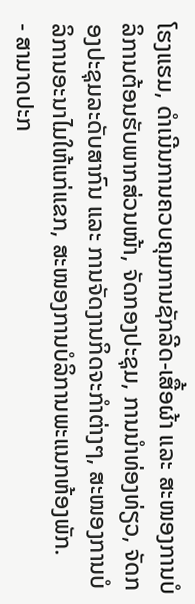ໂຮງແຮມ, ດຳເນີນການຄວບຄຸມການຊັກລີດ-ເສື້ອຜ້າ ແລະ ສະໜອງການບໍລິການຕ້ອນຮັບພາກສ່ວນໜ້າ, ຈັດກອງປະຊຸມ, ການນຳທ່ອງທ່ຽວ, ຈັດກອງປະຊຸມລະດັບສາກົນ ແລະ ການຈັດງານກິດຈະກຳຕ່າງໆ, ສະໜອງການບໍລິການອະນາໄມໃຫ້ແກ່ແຂກ, ສະໜອງການບໍລິການພະແນກຫ້ອງພັກ.
- ສາມາດປະກ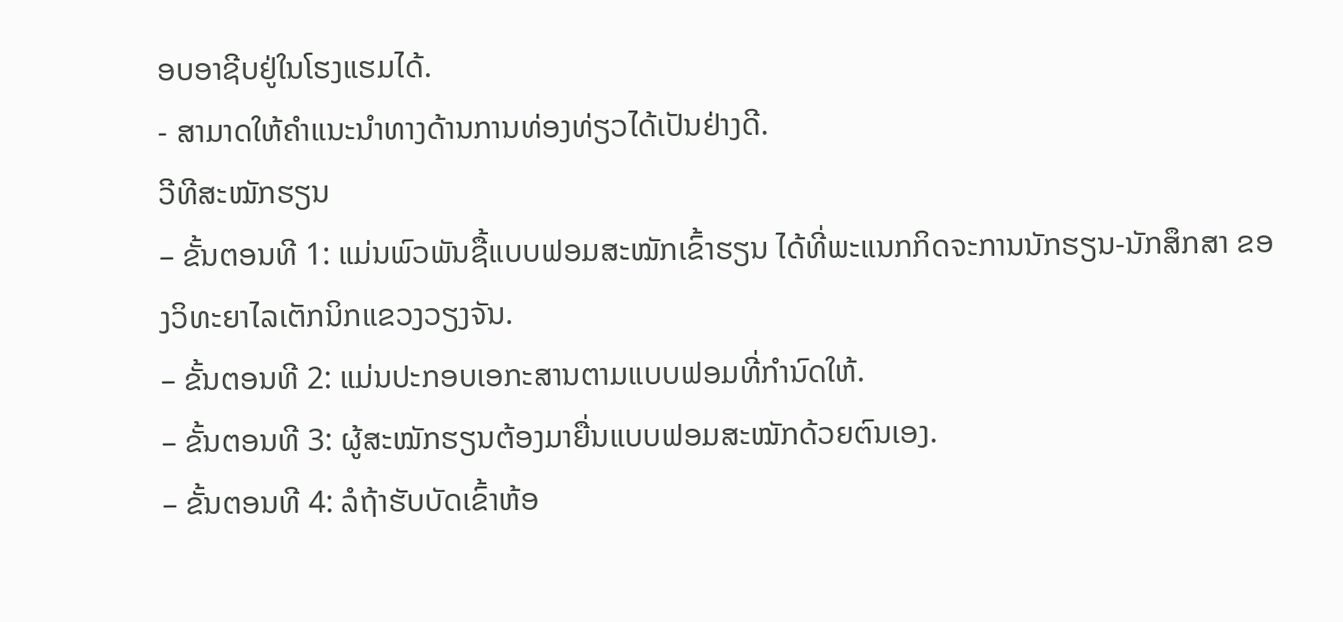ອບອາຊີບຢູ່ໃນໂຮງແຮມໄດ້.
- ສາມາດໃຫ້ຄໍາແນະນໍາທາງດ້ານການທ່ອງທ່ຽວໄດ້ເປັນຢ່າງດີ.
ວີທີສະໝັກຮຽນ
– ຂັ້ນຕອນທີ 1: ແມ່ນພົວພັນຊື້ແບບຟອມສະໝັກເຂົ້າຮຽນ ໄດ້ທີ່ພະແນກກິດຈະການນັກຮຽນ-ນັກສຶກສາ ຂອງວິທະຍາໄລເຕັກນິກແຂວງວຽງຈັນ.
– ຂັ້ນຕອນທີ 2: ແມ່ນປະກອບເອກະສານຕາມແບບຟອມທີ່ກຳນົດໃຫ້.
– ຂັ້ນຕອນທີ 3: ຜູ້ສະໝັກຮຽນຕ້ອງມາຍື່ນແບບຟອມສະໝັກດ້ວຍຕົນເອງ.
– ຂັ້ນຕອນທີ 4: ລໍຖ້າຮັບບັດເຂົ້າຫ້ອ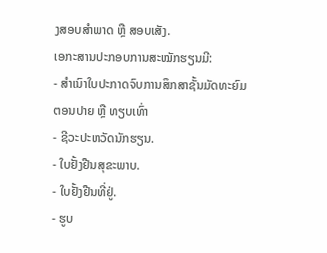ງສອບສຳພາດ ຫຼື ສອບເສັງ.
ເອກະສານປະກອບການສະໝັກຮຽນມີ:
- ສຳເນົາໃບປະກາດຈົບການສຶກສາຊັ້ນມັດທະຍົມຕອນປາຍ ຫຼື ທຽບເທົ່າ
- ຊີວະປະຫວັດນັກຮຽນ.
- ໃບຢັ້ງຢືນສຸຂະພາບ.
- ໃບຢັ້ງຢືນທີ່ຢູ່.
- ຮູບ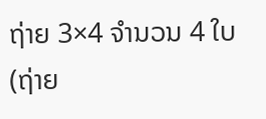ຖ່າຍ 3×4 ຈໍານວນ 4 ໃບ (ຖ່າຍ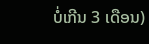ບໍ່ເກີນ 3 ເດືອນ)